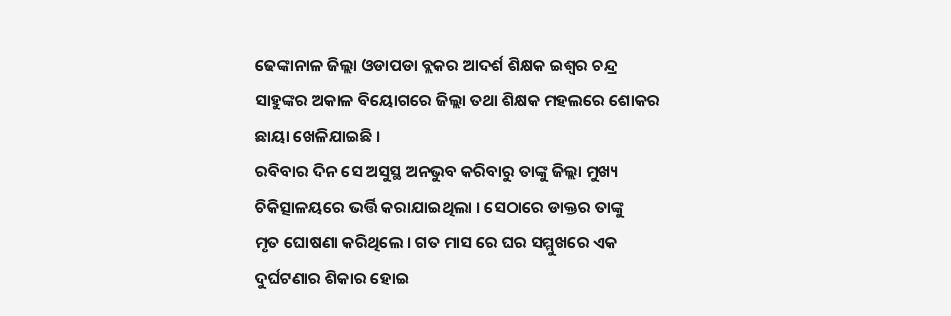ଢେଙ୍କାନାଳ ଜିଲ୍ଲା ଓଡାପଡା ବ୍ଲକର ଆଦର୍ଶ ଶିକ୍ଷକ ଇଶ୍ୱର ଚନ୍ଦ୍ର ସାହୁଙ୍କର ଅକାଳ ବିୟୋଗରେ ଜିଲ୍ଲା ତଥା ଶିକ୍ଷକ ମହଲରେ ଶୋକର ଛାୟା ଖେଳିଯାଇଛି ।
ରବିବାର ଦିନ ସେ ଅସୁସ୍ଥ ଅନଭୁବ କରିବାରୁ ତାଙ୍କୁ ଜିଲ୍ଲା ମୁଖ୍ୟ ଚିକିତ୍ସାଳୟରେ ଭର୍ତ୍ତି କରାଯାଇଥିଲା । ସେଠାରେ ଡାକ୍ତର ତାଙ୍କୁ
ମୃତ ଘୋଷଣା କରିଥିଲେ । ଗତ ମାସ ରେ ଘର ସମ୍ମୁଖରେ ଏକ ଦୁର୍ଘଟଣାର ଶିକାର ହୋଇ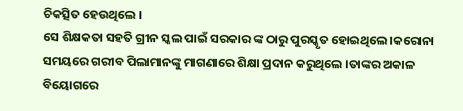ଚିକତ୍ସିତ ହେଉଥିଲେ ।
ସେ ଶିକ୍ଷକତା ସହତି ଗ୍ରୀନ ସ୍କଲ ପାଇଁ ସରକାର ଙ୍କ ଠାରୁ ପୁରସ୍କୃତ ହୋଇଥିଲେ ।କରୋନା ସମୟରେ ଗରୀବ ପିଲାମାନଙ୍କୁ ମାଗଣାରେ ଶିକ୍ଷା ପ୍ରଦାନ କରୁଥିଲେ ।ତାଙ୍କର ଅକାଳ ବିୟୋଗରେ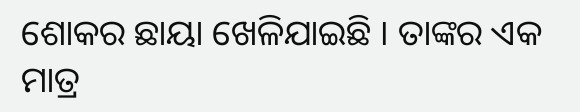ଶୋକର ଛାୟା ଖେଳିଯାଇଛି । ତାଙ୍କର ଏକ ମାତ୍ର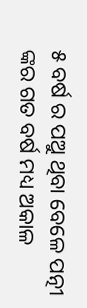୫ ବର୍ଷ ର ପଅୁ ଥିବା ବେଳେ ପତ୍ନୀ ଙ୍କର ଗତ ବର୍ଷ ମଧ୍ୟ ଅକାଳ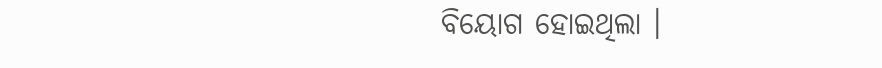ବିୟୋଗ ହୋଇଥିଲା ।